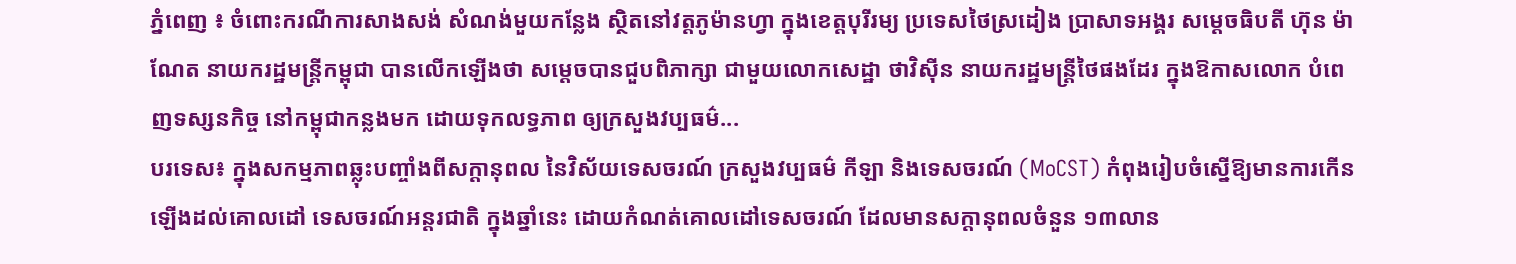ភ្នំពេញ ៖ ចំពោះករណីការសាងសង់ សំណង់មួយកន្លែង ស្ថិតនៅវត្តភូម៉ានហ្វា ក្នុងខេត្តបុរីរម្យ ប្រទេសថៃស្រដៀង ប្រាសាទអង្គរ សម្តេចធិបតី ហ៊ុន ម៉ាណែត នាយករដ្ឋមន្រ្តីកម្ពុជា បានលើកឡើងថា សម្តេចបានជួបពិភាក្សា ជាមួយលោកសេដ្ឋា ថាវិស៊ីន នាយករដ្ឋមន្រ្តីថៃផងដែរ ក្នុងឱកាសលោក បំពេញទស្សនកិច្ច នៅកម្ពុជាកន្លងមក ដោយទុកលទ្ធភាព ឲ្យក្រសួងវប្បធម៌...
បរទេស៖ ក្នុងសកម្មភាពឆ្លុះបញ្ចាំងពីសក្ដានុពល នៃវិស័យទេសចរណ៍ ក្រសួងវប្បធម៌ កីឡា និងទេសចរណ៍ (MoCST) កំពុងរៀបចំស្នើឱ្យមានការកើន ឡើងដល់គោលដៅ ទេសចរណ៍អន្តរជាតិ ក្នុងឆ្នាំនេះ ដោយកំណត់គោលដៅទេសចរណ៍ ដែលមានសក្តានុពលចំនួន ១៣លាន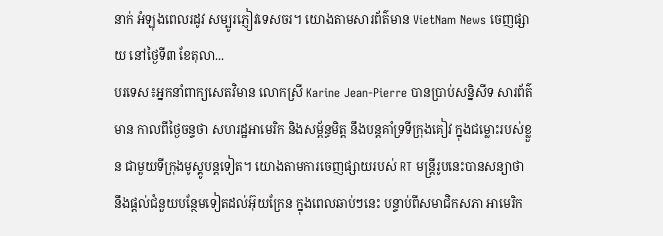នាក់ អំឡុងពេលរដូវ សម្បូរភ្ញៀវទេសចរ។ យោងតាមសារព័ត៌មាន VietNam News ចេញផ្សាយ នៅថ្ងៃទី៣ ខែតុលា...
បរទេស៖អ្នកនាំពាក្យសេតវិមាន លោកស្រី Karine Jean-Pierre បានប្រាប់សន្និសីទ សារព័ត៌មាន កាលពីថ្ងៃចន្ទថា សហរដ្ឋអាមេរិក និងសម្ព័ន្ធមិត្ត នឹងបន្តគាំទ្រទីក្រុងគៀវ ក្នុងជម្លោះរបស់ខ្លួន ជាមួយទីក្រុងមូស្គូបន្តទៀត។ យោងតាមការចេញផ្សាយរបស់ RT មន្ត្រីរូបនេះបានសន្យាថា នឹងផ្តល់ជំនួយបន្ថែមទៀតដល់អ៊ុយក្រែន ក្នុងពេលឆាប់ៗនេះ បន្ទាប់ពីសមាជិកសភា អាមេរិក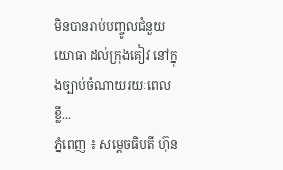មិនបានរាប់បញ្ចូលជំនួយ យោធា ដល់ក្រុងគៀវ នៅក្នុងច្បាប់ចំណាយរយៈពេលខ្លី...
ភ្នំពេញ ៖ សម្តេចធិបតី ហ៊ុន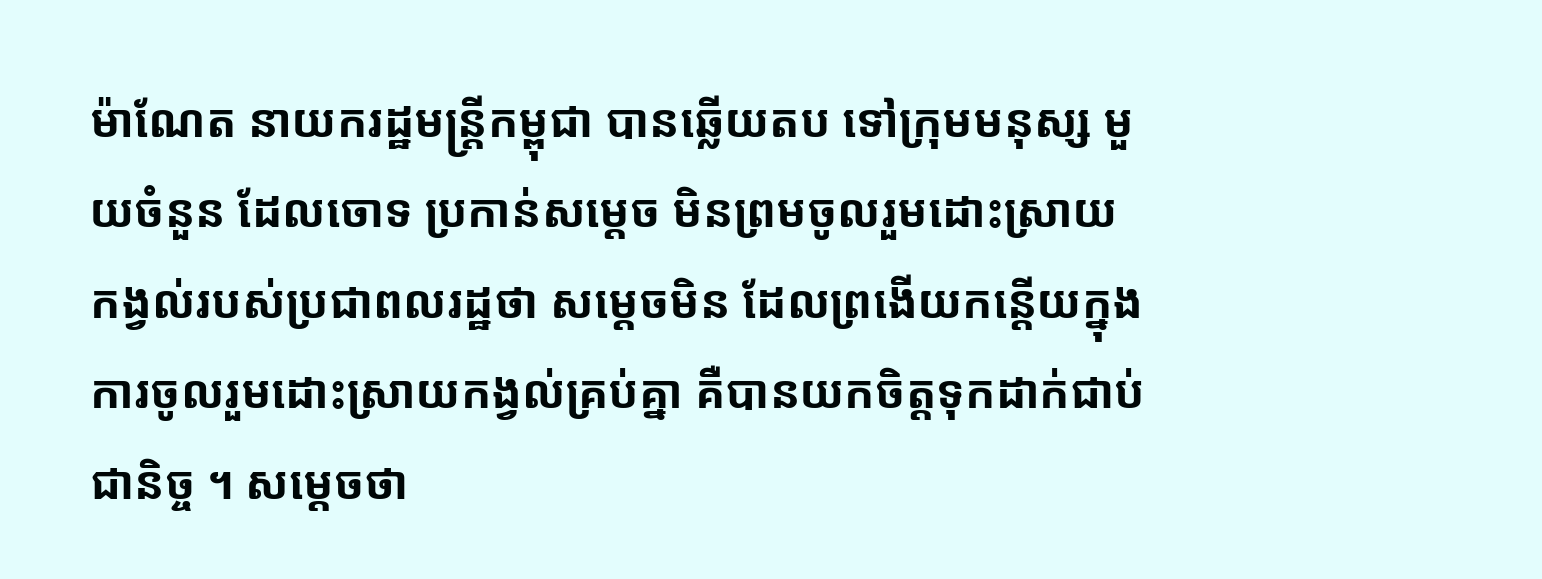ម៉ាណែត នាយករដ្ឋមន្រ្តីកម្ពុជា បានឆ្លើយតប ទៅក្រុមមនុស្ស មួយចំនួន ដែលចោទ ប្រកាន់សម្តេច មិនព្រមចូលរួមដោះស្រាយ កង្វល់របស់ប្រជាពលរដ្ឋថា សម្តេចមិន ដែលព្រងើយកន្តើយក្នុង ការចូលរួមដោះស្រាយកង្វល់គ្រប់គ្នា គឺបានយកចិត្តទុកដាក់ជាប់ជានិច្ច ។ សម្តេចថា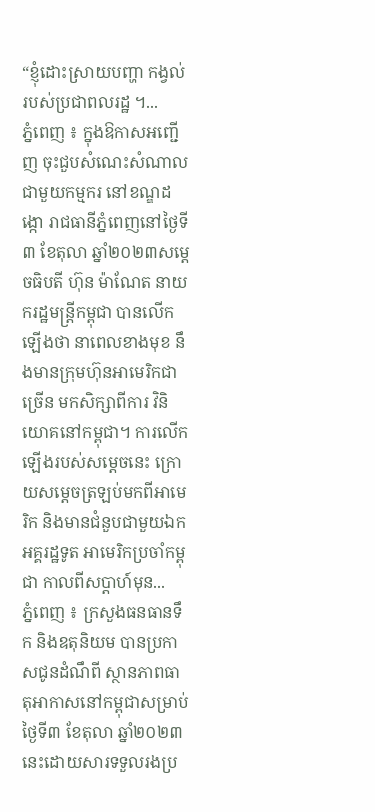“ខ្ញុំដោះស្រាយបញ្ហា កង្វល់របស់ប្រជាពលរដ្ឋ ។...
ភ្នំពេញ ៖ ក្នុងឱកាសអញ្ជើញ ចុះជួបសំណេះសំណាល ជាមួយកម្មករ នៅខណ្ឌដង្កោ រាជធានីភ្នំពេញនៅថ្ងៃទី៣ ខែតុលា ឆ្នាំ២០២៣សម្តេចធិបតី ហ៊ុន ម៉ាណែត នាយករដ្ឋមន្រ្តីកម្ពុជា បានលើកឡើងថា នាពេលខាងមុខ នឹងមានក្រុមហ៊ុនអាមេរិកជាច្រើន មកសិក្សាពីការ វិនិយោគនៅកម្ពុជា។ ការលើកឡើងរបស់សម្តេចនេះ ក្រោយសម្តេចត្រឡប់មកពីអាមេរិក និងមានជំនួបជាមួយឯកអគ្គរដ្ឋទូត អាមេរិកប្រចាំកម្ពុជា កាលពីសប្តាហ៍មុន...
ភ្នំពេញ ៖ ក្រសួងធនធានទឹក និងឧតុនិយម បានប្រកាសជូនដំណឹពី ស្ថានភាពធាតុអាកាសនៅកម្ពុជាសម្រាប់ថ្ងៃទី៣ ខែតុលា ឆ្នាំ២០២៣នេះដោយសារទទួលរងប្រ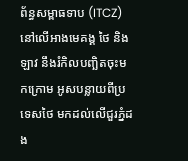ព័ន្ធសម្ពាធទាប (ITCZ) នៅលើអាងមេគង្គ ថៃ និងឡាវ នឹងរំកិលបញ្ឆិតចុះមកក្រោម អូសបន្លាយពីប្រទេសថៃ មកដល់លើជួរភ្នំដង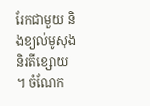រែកជាមួយ និងខ្យល់មូសុងនិរតីខ្សោយ ។ ចំណែក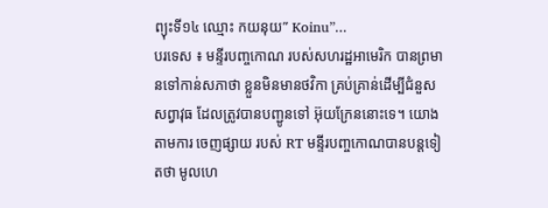ព្យុះទី១៤ ឈ្មោះ កយនុយ” Koinu”...
បរទេស ៖ មន្ទីរបញ្ចកោណ របស់សហរដ្ឋអាមេរិក បានព្រមានទៅកាន់សភាថា ខ្លួនមិនមានថវិកា គ្រប់គ្រាន់ដើម្បីជំនួសសព្វាវុធ ដែលត្រូវបានបញ្ជូនទៅ អ៊ុយក្រែននោះទេ។ យោងតាមការ ចេញផ្សាយ របស់ RT មន្ទីរបញ្ចកោណបានបន្តទៀតថា មូលហេ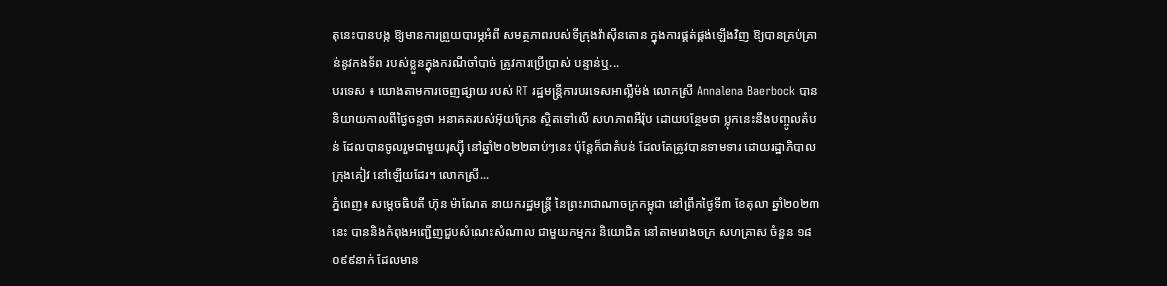តុនេះបានបង្ក ឱ្យមានការព្រួយបារម្ភអំពី សមត្ថភាពរបស់ទីក្រុងវ៉ាស៊ីនតោន ក្នុងការផ្គត់ផ្គង់ឡើងវិញ ឱ្យបានគ្រប់គ្រាន់នូវកងទ័ព របស់ខ្លួនក្នុងករណីចាំបាច់ ត្រូវការប្រើប្រាស់ បន្ទាន់ឬ...
បរទេស ៖ យោងតាមការចេញផ្សាយ របស់ RT រដ្ឋមន្ត្រីការបរទេសអាល្លឺម៉ង់ លោកស្រី Annalena Baerbock បាននិយាយកាលពីថ្ងៃចន្ទថា អនាគតរបស់អ៊ុយក្រែន ស្ថិតទៅលើ សហភាពអឺរ៉ុប ដោយបន្ថែមថា ប្លុកនេះនឹងបញ្ចូលតំបន់ ដែលបានចូលរួមជាមួយរុស្ស៊ី នៅឆ្នាំ២០២២ឆាប់ៗនេះ ប៉ុន្តែក៏ជាតំបន់ ដែលតែត្រូវបានទាមទារ ដោយរដ្ឋាភិបាលក្រុងគៀវ នៅឡើយដែរ។ លោកស្រី...
ភ្នំពេញ៖ សម្តេចធិបតី ហ៊ុន ម៉ាណែត នាយករដ្ឋមន្ត្រី នៃព្រះរាជាណាចក្រកម្ពុជា នៅព្រឹកថ្ងៃទី៣ ខែតុលា ឆ្នាំ២០២៣នេះ បាននិងកំពុងអញ្ជើញជួបសំណេះសំណាល ជាមួយកម្មករ និយោជិត នៅតាមរោងចក្រ សហគ្រាស ចំនួន ១៨ ០៩៩នាក់ ដែលមាន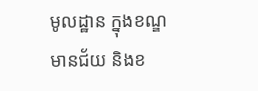មូលដ្ឋាន ក្នុងខណ្ឌមានជ័យ និងខ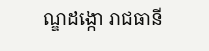ណ្ឌដង្កោ រាជធានី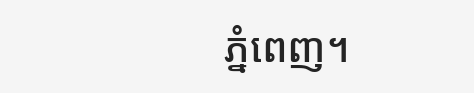ភ្នំពេញ។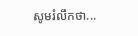សូមរំលឹកថា...